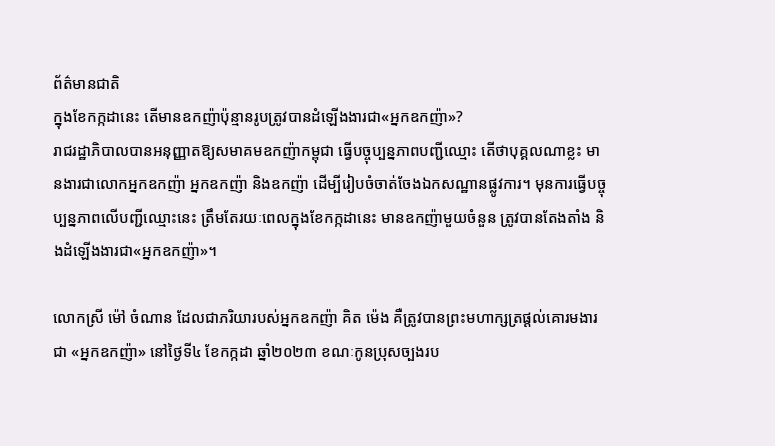ព័ត៌មានជាតិ
ក្នុងខែកក្កដានេះ តើមានឧកញ៉ាប៉ុន្មានរូបត្រូវបានដំឡើងងារជា«អ្នកឧកញ៉ា»?
រាជរដ្ឋាភិបាលបានអនុញ្ញាតឱ្យសមាគមឧកញ៉ាកម្ពុជា ធ្វើបច្ចុប្បន្នភាពបញ្ជីឈ្មោះ តើថាបុគ្គលណាខ្លះ មានងារជាលោកអ្នកឧកញ៉ា អ្នកឧកញ៉ា និងឧកញ៉ា ដើម្បីរៀបចំចាត់ចែងឯកសណ្ឋានផ្លូវការ។ មុនការធ្វើបច្ចុប្បន្នភាពលើបញ្ជីឈ្មោះនេះ ត្រឹមតែរយៈពេលក្នុងខែកក្កដានេះ មានឧកញ៉ាមួយចំនួន ត្រូវបានតែងតាំង និងដំឡើងងារជា«អ្នកឧកញ៉ា»។

លោកស្រី ម៉ៅ ចំណាន ដែលជាភរិយារបស់អ្នកឧកញ៉ា គិត ម៉េង គឺត្រូវបានព្រះមហាក្សត្រផ្ដល់គោរមងារជា «អ្នកឧកញ៉ា» នៅថ្ងៃទី៤ ខែកក្កដា ឆ្នាំ២០២៣ ខណៈកូនប្រុសច្បងរប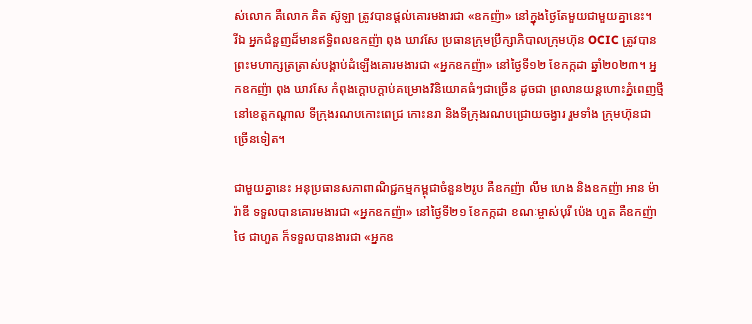ស់លោក គឺលោក គិត ស៊ូឡា ត្រូវបានផ្ដល់គោរមងារជា «ឧកញ៉ា» នៅក្នុងថ្ងៃតែមួយជាមួយគ្នានេះ។
រីឯ អ្នកជំនួញដ៏មានឥទ្ធិពលឧកញ៉ា ពុង ឃាវសែ ប្រធានក្រុមប្រឹក្សាភិបាលក្រុមហ៊ុន OCIC ត្រូវបានព្រះមហាក្សត្រត្រាស់បង្គាប់ដំឡើងគោរមងារជា «អ្នកឧកញ៉ា» នៅថ្ងៃទី១២ ខែកក្កដា ឆ្នាំ២០២៣។ អ្នកឧកញ៉ា ពុង ឃាវសែ កំពុងក្ដោបក្ដាប់គម្រោងវិនិយោគធំៗជាច្រើន ដូចជា ព្រលានយន្តហោះភ្នំពេញថ្មី នៅខេត្តកណ្ដាល ទីក្រុងរណបកោះពេជ្រ កោះនរា និងទីក្រុងរណបជ្រោយចង្វារ រួមទាំង ក្រុមហ៊ុនជាច្រើនទៀត។

ជាមួយគ្នានេះ អនុប្រធានសភាពាណិជ្ជកម្មកម្ពុជាចំនួន២រូប គឺឧកញ៉ា លឹម ហេង និងឧកញ៉ា អាន ម៉ារ៉ាឌី ទទួលបានគោរមងារជា «អ្នកឧកញ៉ា» នៅថ្ងៃទី២១ ខែកក្កដា ខណៈម្ចាស់បុរី ប៉េង ហួត គឺឧកញ៉ា ថៃ ជាហួត ក៏ទទួលបានងារជា «អ្នកឧ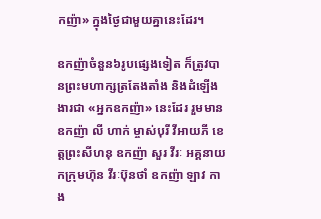កញ៉ា» ក្នុងថ្ងៃជាមួយគ្នានេះដែរ។

ឧកញ៉ាចំនួន៦រូបផ្សេងទៀត ក៏ត្រូវបានព្រះមហាក្សត្រតែងតាំង និងដំឡើងងារជា «អ្នកឧកញ៉ា» នេះដែរ រួមមាន ឧកញ៉ា លី ហាក់ ម្ចាស់បុរី វីអាយភី ខេត្តព្រះសីហនុ ឧកញ៉ា សួរ វីរៈ អគ្គនាយកក្រុមហ៊ុន វីរៈប៊ុនថាំ ឧកញ៉ា ឡាវ កាង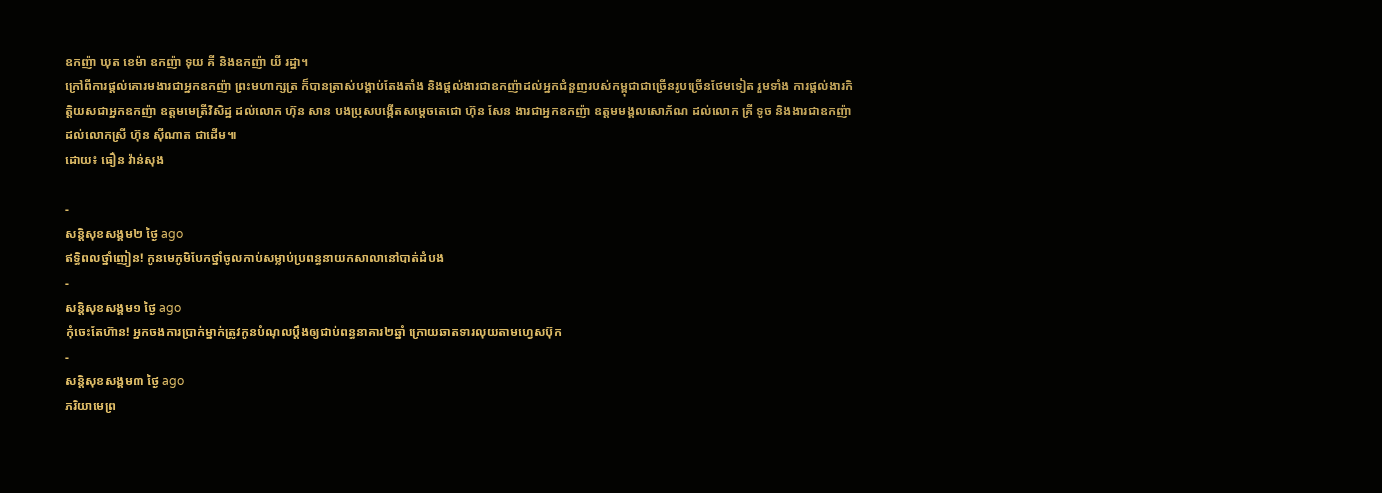ឧកញ៉ា ឃុត ខេម៉ា ឧកញ៉ា ទុយ គី និងឧកញ៉ា យី រដ្ឋា។
ក្រៅពីការផ្ដល់គោរមងារជាអ្នកឧកញ៉ា ព្រះមហាក្សត្រ ក៏បានត្រាស់បង្គាប់តែងតាំង និងផ្ដល់ងារជាឧកញ៉ាដល់អ្នកជំនួញរបស់កម្ពុជាជាច្រើនរូបច្រើនថែមទៀត រួមទាំង ការផ្ដល់ងារកិត្តិយសជាអ្នកឧកញ៉ា ឧត្តមមេត្រីវិសិដ្ឋ ដល់លោក ហ៊ុន សាន បងប្រុសបង្កើតសម្ដេចតេជោ ហ៊ុន សែន ងារជាអ្នកឧកញ៉ា ឧត្តមមង្គលសោភ័ណ ដល់លោក គ្រី ទូច និងងារជាឧកញ៉ាដល់លោកស្រី ហ៊ុន ស៊ីណាត ជាដើម៕
ដោយ៖ ធឿន វ៉ាន់សុង

-
សន្តិសុខសង្គម២ ថ្ងៃ ago
ឥទ្ធិពលថ្នាំញៀន! កូនមេភូមិបែកថ្នាំចូលកាប់សម្លាប់ប្រពន្ធនាយកសាលានៅបាត់ដំបង
-
សន្តិសុខសង្គម១ ថ្ងៃ ago
កុំចេះតែហ៊ាន! អ្នកចងការប្រាក់ម្នាក់ត្រូវកូនបំណុលប្ដឹងឲ្យជាប់ពន្ធនាគារ២ឆ្នាំ ក្រោយឆាតទារលុយតាមហ្វេសប៊ុក
-
សន្តិសុខសង្គម៣ ថ្ងៃ ago
ភរិយាមេព្រ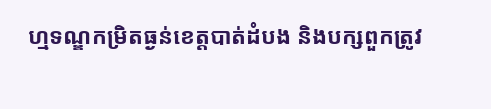ហ្មទណ្ឌកម្រិតធ្ងន់ខេត្តបាត់ដំបង និងបក្សពួកត្រូវ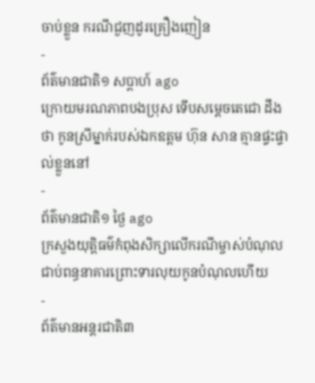ចាប់ខ្លួន ករណីជួញដូរគ្រឿងញៀន
-
ព័ត៌មានជាតិ១ សប្តាហ៍ ago
ក្រោយមរណភាពបងប្រុស ទើបសម្ដេចតេជោ ដឹងថា កូនស្រីម្នាក់របស់ឯកឧត្តម ហ៊ុន សាន គ្មានផ្ទះផ្ទាល់ខ្លួននៅ
-
ព័ត៌មានជាតិ១ ថ្ងៃ ago
ក្រសួងយុត្តិធម៌កំពុងសិក្សាលើករណីម្ចាស់បំណុលជាប់ពន្ធនាគារព្រោះទារលុយកូនបំណុលហើយ
-
ព័ត៌មានអន្ដរជាតិ៣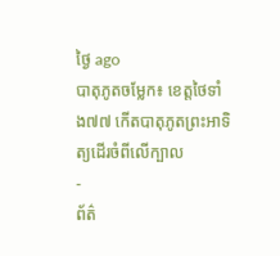ថ្ងៃ ago
បាតុភូតចម្លែក៖ ខេត្តថៃទាំង៧៧ កើតបាតុភូតព្រះអាទិត្យដើរចំពីលើក្បាល
-
ព័ត៌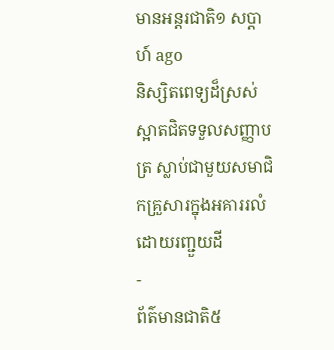មានអន្ដរជាតិ១ សប្តាហ៍ ago
និស្សិតពេទ្យដ៏ស្រស់ស្អាតជិតទទួលសញ្ញាបត្រ ស្លាប់ជាមួយសមាជិកគ្រួសារក្នុងអគាររលំដោយរញ្ជួយដី
-
ព័ត៌មានជាតិ៥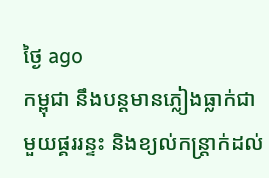ថ្ងៃ ago
កម្ពុជា នឹងបន្តមានភ្លៀងធ្លាក់ជាមួយផ្គររន្ទះ និងខ្យល់កន្ត្រាក់ដល់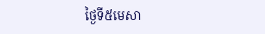ថ្ងៃទី៥មេសា